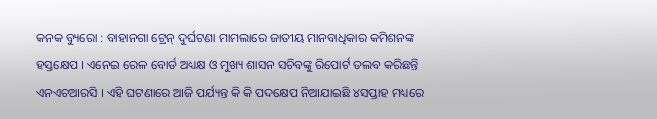କନକ ବ୍ୟୁରୋ : ବାହାନଗା ଟ୍ରେନ୍ ଦୁର୍ଘଟଣା ମାମଲାରେ ଜାତୀୟ ମାନବାଧିକାର କମିଶନଙ୍କ ହସ୍ତକ୍ଷେପ । ଏନେଇ ରେଳ ବୋର୍ଡ ଅଧ୍ୟକ୍ଷ ଓ ମୁଖ୍ୟ ଶାସନ ସଚିବଙ୍କୁ ରିପୋର୍ଟ ତଲବ କରିଛନ୍ତି ଏନଏଚଆରସି । ଏହି ଘଟଣାରେ ଆଜି ପର୍ଯ୍ୟନ୍ତ କି କି ପଦକ୍ଷେପ ନିଆଯାଇଛି ୪ସପ୍ତାହ ମଧ୍ୟରେ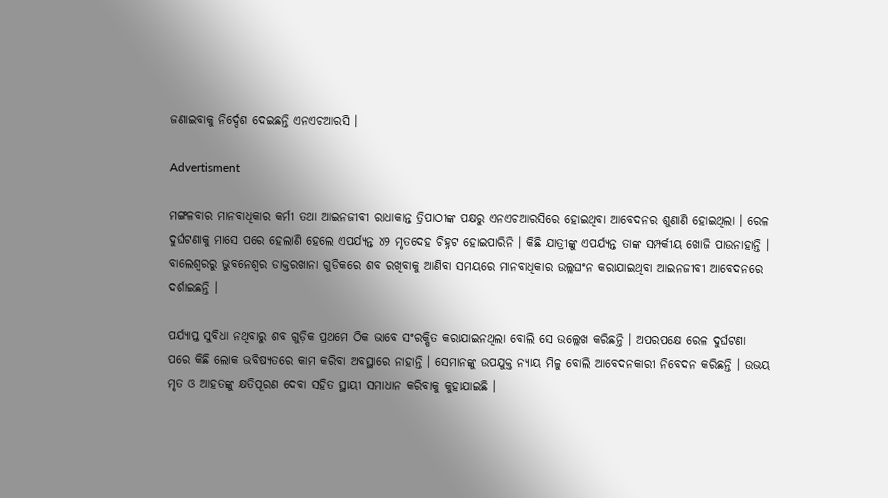ଜଣାଇବାକୁ ନିର୍ଦ୍ଦେଶ ଦେଇଛନ୍ତି ଏନଏଚଆରସି ।

Advertisment

ମଙ୍ଗଳବାର ମାନବାଧିକାର କର୍ମୀ ତଥା ଆଇନଜୀବୀ ରାଧାକାନ୍ତ ତ୍ରିପାଠୀଙ୍କ ପକ୍ଷରୁ ଏନଏଚଆରସିରେ ହୋଇଥିବା ଆବେଦନର ଶୁଣାଣି ହୋଇଥିଲା । ରେଳ ଦୁର୍ଘଟଣାକୁ ମାସେ ପରେ ହେଲାଣି ହେଲେ ଏପର୍ଯ୍ୟନ୍ତ ୪୨ ମୃତଦେହ ଚିହ୍ନଟ ହୋଇପାରିନି । କିଛି ଯାତ୍ରୀଙ୍କୁ ଏପର୍ଯ୍ୟନ୍ତ ତାଙ୍କ ସମ୍ପର୍କୀୟ ଖୋଜି ପାଉନାହାନ୍ତି । ବାଲେଶ୍ୱରରୁ ଭୁବନେଶ୍ୱର ଡାକ୍ତରଖାନା ଗୁଡିକରେ ଶବ ରଖିବାକୁ ଆଣିବା ସମୟରେ ମାନବାଧିକାର ଉଲ୍ଲଘଂନ କରାଯାଇଥିବା ଆଇନଜୀବୀ ଆବେଦନରେ ଦର୍ଶାଇଛନ୍ତି ।

ପର୍ଯ୍ୟାପ୍ତ ସୁବିଧା ନଥିବାରୁ ଶବ ଗୁଡ଼ିକ ପ୍ରଥମେ ଠିକ ଭାବେ ସଂରକ୍ଷିତ କରାଯାଇନଥିଲା ବୋଲି ସେ ଉଲ୍ଲେଖ କରିଛନ୍ତି । ଅପରପକ୍ଷେ ରେଳ ଦୁର୍ଘଟଣା ପରେ କିଛି ଲୋକ ଭବିଷ୍ୟତରେ କାମ କରିବା ଅବସ୍ଥାରେ ନାହାନ୍ତି । ସେମାନଙ୍କୁ ଉପଯୁକ୍ତ ନ୍ୟାୟ ମିଳୁ ବୋଲି ଆବେଦନକାରୀ ନିବେଦନ କରିଛନ୍ତି । ଉଭୟ ମୃତ ଓ ଆହତଙ୍କୁ କ୍ଷତିପୂରଣ ଦେବା ସହିତ ସ୍ଥାୟୀ ସମାଧାନ କରିବାକୁ କୁହାଯାଇଛି ।